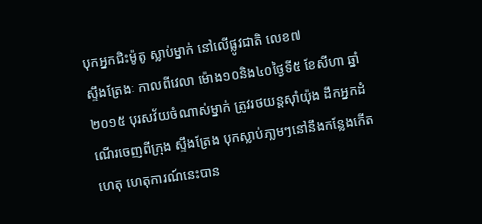បុកអ្នកជិះម៉ូតូ ស្លាប់ម្នាក់ នៅលើផ្លូវជាតិ លេខ៧
ស្ទឹងត្រែងៈ កាលពីវេលា ម៉ោង១០និង៤០ថ្ងៃទី៥ ខែសីហា ឆ្នាំ២០១៥ បុរសវ័យចំណាស់ម្នាក់ ត្រូវរថយន្តស៊ាំយ៉ុង ដឹកអ្នកដំណើរចេញពីក្រុង ស្ទឹងត្រែង បុកស្លាប់ភា្លមៗនៅនឹងកន្លែងកើតហេតុ ហេតុការណ៍នេះបាន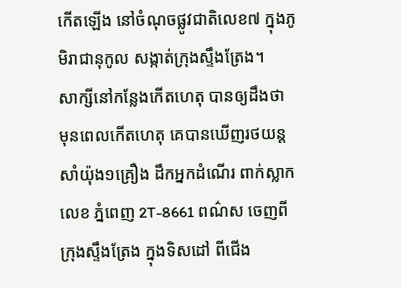កើតឡើង នៅចំណុចផ្លូវជាតិលេខ៧ ក្នុងភូមិរាជានុកូល សង្កាត់ក្រុងស្ទឹងត្រែង។
សាក្សីនៅកន្លែងកើតហេតុ បានឲ្យដឹងថា មុនពេលកើតហេតុ គេបានឃើញរថយន្តសាំយ៉ុង១គ្រឿង ដឹកអ្នកដំណើរ ពាក់ស្លាកលេខ ភ្នំពេញ 2T-8661 ពណ៌ស ចេញពីក្រុងស្ទឹងត្រែង ក្នុងទិសដៅ ពីជើង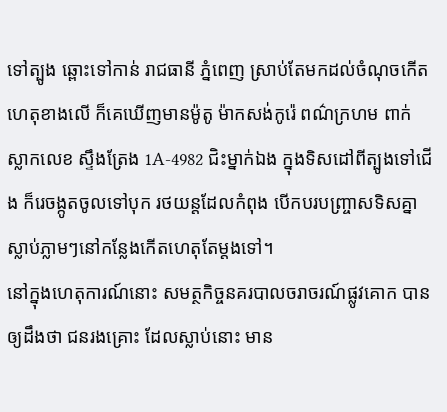ទៅត្បូង ឆ្ពោះទៅកាន់ រាជធានី ភ្នំពេញ ស្រាប់តែមកដល់ចំណុចកើតហេតុខាងលើ ក៏គេឃើញមានម៉ូតូ ម៉ាកសង់កូរ៉េ ពណ៌ក្រហម ពាក់ ស្លាកលេខ ស្ទឹងត្រែង 1A-4982 ជិះម្នាក់ឯង ក្នុងទិសដៅពីត្បូងទៅជើង ក៏រេចង្កូតចូលទៅបុក រថយន្តដែលកំពុង បើកបរបញ្រ្ចាសទិសគ្នា ស្លាប់ភ្លាមៗនៅកន្លែងកើតហេតុតែម្តងទៅ។
នៅក្នុងហេតុការណ៍នោះ សមត្ថកិច្ចនគរបាលចរាចរណ៍ផ្លូវគោក បានឲ្យដឹងថា ជនរងគ្រោះ ដែលស្លាប់នោះ មាន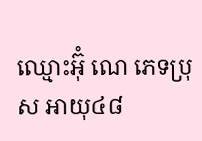ឈ្មោះអ៊ុំ ណេ ភេទប្រុស អាយុ៤៨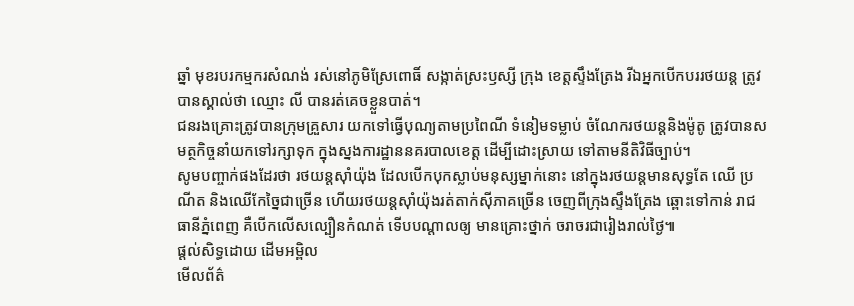ឆ្នាំ មុខរបរកម្មករសំណង់ រស់នៅភូមិស្រែពោធិ៍ សង្កាត់ស្រះឫស្សី ក្រុង ខេត្តស្ទឹងត្រែង រីឯអ្នកបើកបររថយន្ត ត្រូវបានស្គាល់ថា ឈ្មោះ លី បានរត់គេចខ្លួនបាត់។
ជនរងគ្រោះត្រូវបានក្រុមគ្រួសារ យកទៅធ្វើបុណ្យតាមប្រពៃណី ទំនៀមទម្លាប់ ចំណែករថយន្តនិងម៉ូតូ ត្រូវបានសមត្ថកិច្ចនាំយកទៅរក្សាទុក ក្នុងស្នងការដ្ឋាននគរបាលខេត្ត ដើម្បីដោះស្រាយ ទៅតាមនីតិវិធីច្បាប់។
សូមបញ្ចាក់ផងដែរថា រថយន្តស៊ាំយ៉ុង ដែលបើកបុកស្លាប់មនុស្សម្នាក់នោះ នៅក្នុងរថយន្តមានសុទ្ធតែ ឈើ ប្រណីត និងឈើកែច្នៃជាច្រើន ហើយរថយន្តស៊ាំយ៉ុងរត់តាក់ស៊ីភាគច្រើន ចេញពីក្រុងស្ទឹងត្រែង ឆ្ពោះទៅកាន់ រាជធានីភ្នំពេញ គឺបើកលើសល្បឿនកំណត់ ទើបបណ្តាលឲ្យ មានគ្រោះថ្នាក់ ចរាចរជារៀងរាល់ថ្ងៃ៕
ផ្តល់សិទ្ធដោយ ដើមអម្ពិល
មើលព័ត៌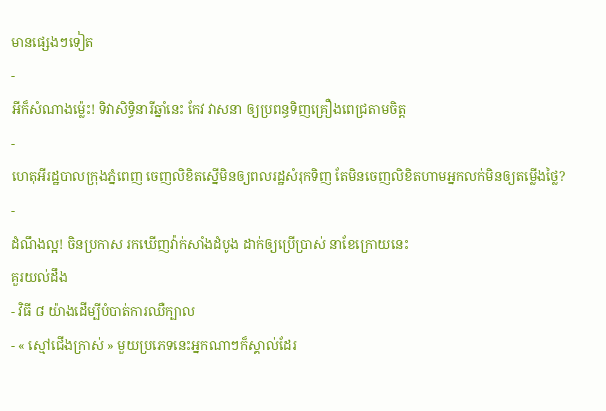មានផ្សេងៗទៀត
-
អីក៏សំណាងម្ល៉េះ! ទិវាសិទ្ធិនារីឆ្នាំនេះ កែវ វាសនា ឲ្យប្រពន្ធទិញគ្រឿងពេជ្រតាមចិត្ត
-
ហេតុអីរដ្ឋបាលក្រុងភ្នំពេញ ចេញលិខិតស្នើមិនឲ្យពលរដ្ឋសំរុកទិញ តែមិនចេញលិខិតហាមអ្នកលក់មិនឲ្យតម្លើងថ្លៃ?
-
ដំណឹងល្អ! ចិនប្រកាស រកឃើញវ៉ាក់សាំងដំបូង ដាក់ឲ្យប្រើប្រាស់ នាខែក្រោយនេះ
គួរយល់ដឹង
- វិធី ៨ យ៉ាងដើម្បីបំបាត់ការឈឺក្បាល
- « ស្មៅជើងក្រាស់ » មួយប្រភេទនេះអ្នកណាៗក៏ស្គាល់ដែរ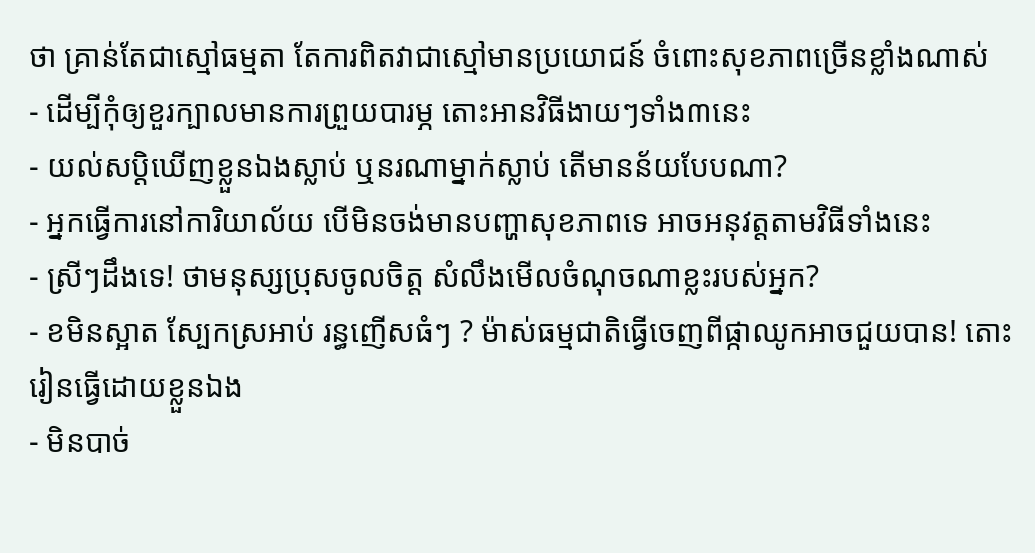ថា គ្រាន់តែជាស្មៅធម្មតា តែការពិតវាជាស្មៅមានប្រយោជន៍ ចំពោះសុខភាពច្រើនខ្លាំងណាស់
- ដើម្បីកុំឲ្យខួរក្បាលមានការព្រួយបារម្ភ តោះអានវិធីងាយៗទាំង៣នេះ
- យល់សប្តិឃើញខ្លួនឯងស្លាប់ ឬនរណាម្នាក់ស្លាប់ តើមានន័យបែបណា?
- អ្នកធ្វើការនៅការិយាល័យ បើមិនចង់មានបញ្ហាសុខភាពទេ អាចអនុវត្តតាមវិធីទាំងនេះ
- ស្រីៗដឹងទេ! ថាមនុស្សប្រុសចូលចិត្ត សំលឹងមើលចំណុចណាខ្លះរបស់អ្នក?
- ខមិនស្អាត ស្បែកស្រអាប់ រន្ធញើសធំៗ ? ម៉ាស់ធម្មជាតិធ្វើចេញពីផ្កាឈូកអាចជួយបាន! តោះរៀនធ្វើដោយខ្លួនឯង
- មិនបាច់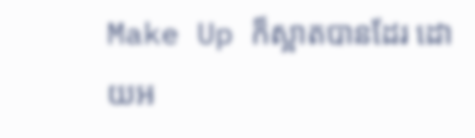Make Up ក៏ស្អាតបានដែរ ដោយអ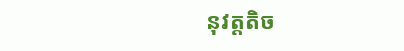នុវត្តតិច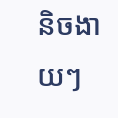និចងាយៗ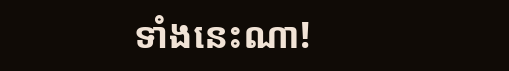ទាំងនេះណា!